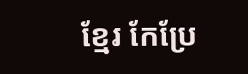ខ្មែរ កែប្រែ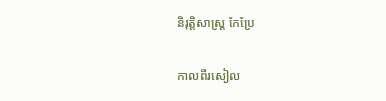និរុត្តិសាស្ត្រ កែប្រែ

កាលពីរសៀល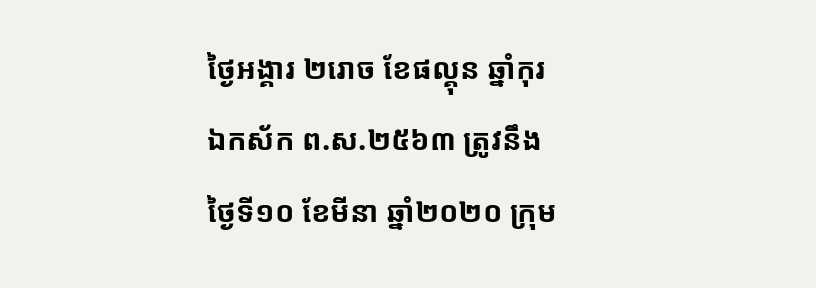ថ្ងៃអង្គារ ២រោច ខែផល្គុន ឆ្នាំកុរ ឯកស័ក ព.ស.២៥៦៣ ត្រូវនឹងថ្ងៃទី១០ ខែមីនា ឆ្នាំ២០២០ ក្រុម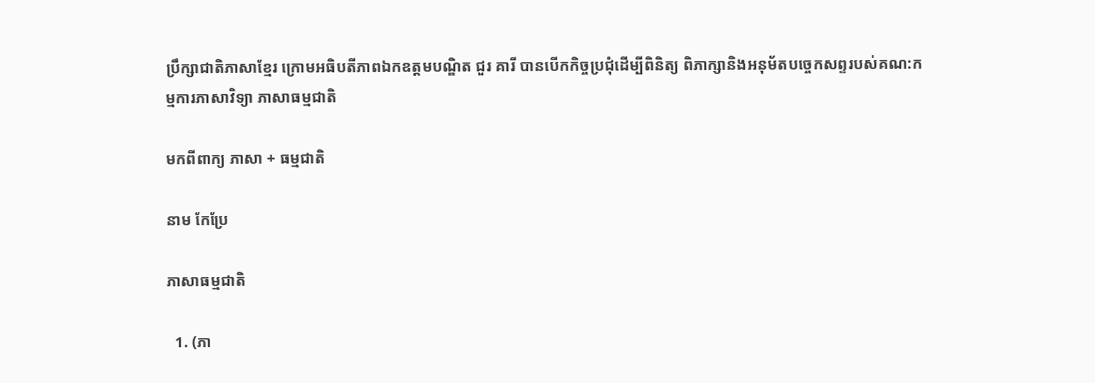ប្រឹក្សាជាតិភាសាខ្មែរ ក្រោមអធិបតីភាពឯកឧត្តមបណ្ឌិត ជួរ គារី បានបើកកិច្ចប្រជុំដើម្បីពិនិត្យ ពិភាក្សានិងអនុម័តបច្ចេកសព្ទរបស់គណ:កម្មការភាសាវិទ្យា ភាសាធម្មជាតិ

មកពីពាក្យ ភាសា + ធម្មជាតិ

នាម កែប្រែ

ភាសាធម្មជាតិ

  1. (ភា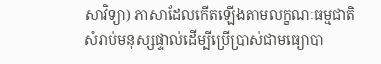សាវិទ្យា) ភាសាដែលកើតឡើងតាមលក្ខណៈធម្មជាតិសំរាប់មនុស្សផ្ទាល់ដើម្បីប្រើប្រាស់ជាមធ្យោបា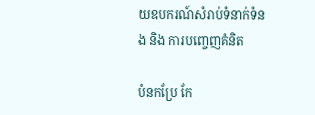យឧបករណ៍សំរាប់ទំនាក់ទំនង និង ការបញ្ចេញគំនិត

បំនកប្រែ កែ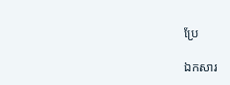ប្រែ

ឯកសារ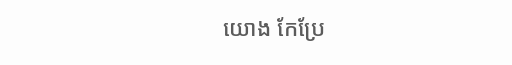យោង កែប្រែ